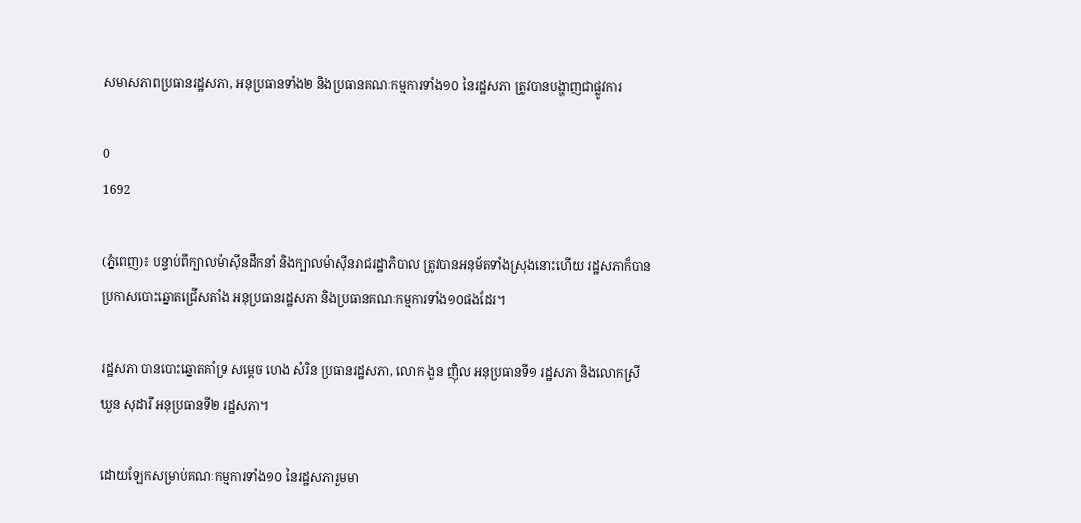សមាសភាពប្រធានរដ្ឋសភា, អនុប្រធានទាំង២ និងប្រធានគណៈកម្មការទាំង១០ នៃរដ្ឋសភា ត្រូវបានបង្ហាញជាផ្លូវការ

0
1692

(ភ្នំពេញ)៖ បន្ទាប់ពីក្បាលម៉ាស៊ីនដឹកនាំ និងក្បាលម៉ាស៊ីនរាជរដ្ឋាភិបាល ត្រូវបានអនុម័តទាំងស្រុងនោះហើយ រដ្ឋសភាក៏បានប្រកាសបោះឆ្នោតជ្រើសតាំង អនុប្រធានរដ្ឋសភា និងប្រធានគណៈកម្មការទាំង១០ផងដែរ។

រដ្ឋសភា បានបោះឆ្នោតគាំទ្រ សម្តេច ហេង សំរិន ប្រធានរដ្ឋសភា, លោក ងួន ញ៉ិល អនុប្រធានទី១ រដ្ឋសភា និងលោកស្រី ឃួន សុដារី អនុប្រធានទី២ រដ្ឋសភា។

ដោយឡែកសម្រាប់គណៈកម្មការទាំង១០ នៃរដ្ឋសភារួមមា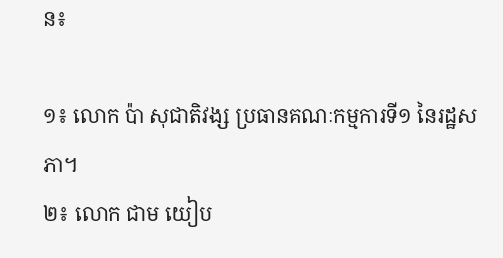ន៖

១៖ លោក ប៉ា សុជាតិវង្ស ប្រធានគណៈកម្មការទី១ នៃរដ្ឋសភា។
២៖ លោក ជាម យៀប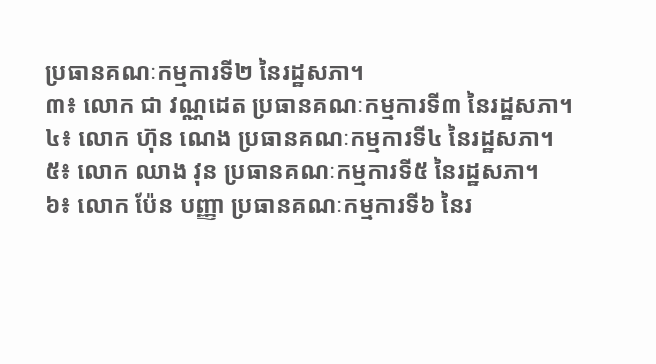ប្រធានគណៈកម្មការទី២ នៃរដ្ឋសភា។
៣៖ លោក ជា វណ្ណដេត ប្រធានគណៈកម្មការទី៣ នៃរដ្ឋសភា។
៤៖ លោក ហ៊ុន ណេង ប្រធានគណៈកម្មការទី៤ នៃរដ្ឋសភា។
៥៖ លោក ឈាង វុន ប្រធានគណៈកម្មការទី៥ នៃរដ្ឋសភា។
៦៖ លោក ប៉ែន បញ្ញា ប្រធានគណៈកម្មការទី៦ នៃរ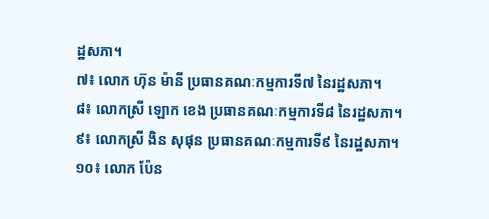ដ្ឋសភា។
៧៖ លោក ហ៊ុន ម៉ានី ប្រធានគណៈកម្មការទី៧ នៃរដ្ឋសភា។
៨៖ លោកស្រី ឡោក ខេង ប្រធានគណៈកម្មការទី៨ នៃរដ្ឋសភា។
៩៖ លោកស្រី ងិន សុផុន ប្រធានគណៈកម្មការទី៩ នៃរដ្ឋសភា។
១០៖ លោក ប៉ែន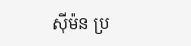ស៊ីម៉ន ប្រ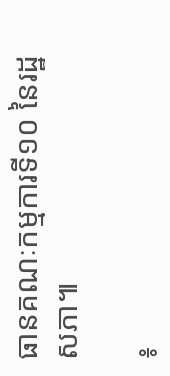ធានគណៈកម្មការទី១០ នៃរដ្ឋសភា៕

៖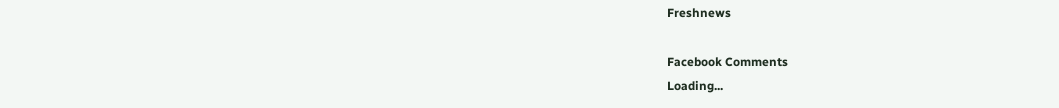Freshnews

Facebook Comments
Loading...